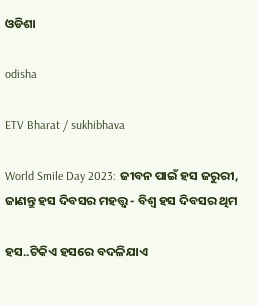ଓଡିଶା

odisha

ETV Bharat / sukhibhava

World Smile Day 2023: ଜୀବନ ପାଇଁ ହସ ଜରୁରୀ, ଜାଣନ୍ତୁ ହସ ଦିବସର ମହତ୍ତ୍ବ - ବିଶ୍ବ ହସ ଦିବସର ଥିମ

ହସ..ଟିକିଏ ହସରେ ବଦଳିଯାଏ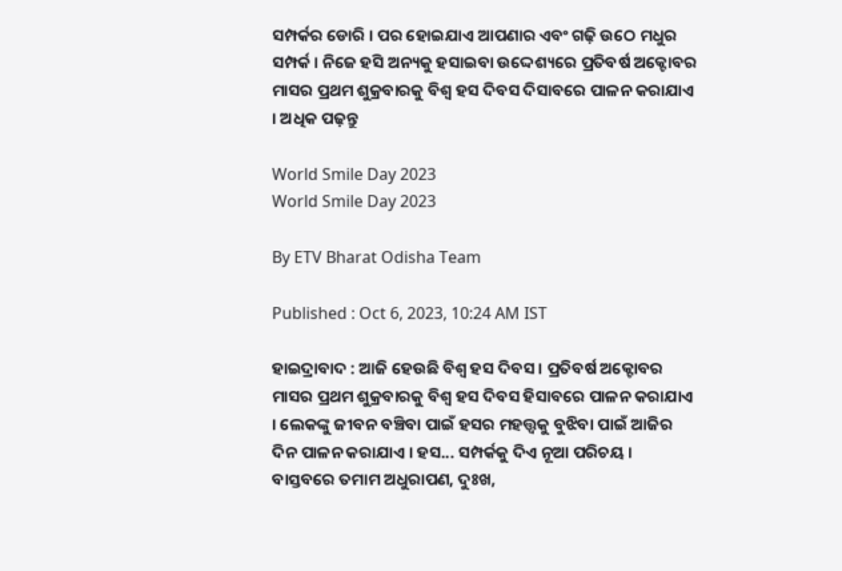ସମ୍ପର୍କର ଡୋରି । ପର ହୋଇଯାଏ ଆପଣାର ଏବଂ ଗଢ଼ି ଉଠେ ମଧୁର ସମ୍ପର୍କ । ନିଜେ ହସି ଅନ୍ୟକୁ ହସାଇବା ଉଦ୍ଦେଶ୍ୟରେ ପ୍ରତିବର୍ଷ ଅକ୍ଟୋବର ମାସର ପ୍ରଥମ ଶୁକ୍ରବାରକୁ ବିଶ୍ବ ହସ ଦିବସ ଦିସାବରେ ପାଳନ କରାଯାଏ । ଅଧିକ ପଢ଼ନ୍ତୁ

World Smile Day 2023
World Smile Day 2023

By ETV Bharat Odisha Team

Published : Oct 6, 2023, 10:24 AM IST

ହାଇଦ୍ରାବାଦ : ଆଜି ହେଉଛି ବିଶ୍ବ ହସ ଦିବସ । ପ୍ରତିବର୍ଷ ଅକ୍ଟୋବର ମାସର ପ୍ରଥମ ଶୁକ୍ରବାରକୁ ବିଶ୍ବ ହସ ଦିବସ ହିସାବରେ ପାଳନ କରାଯାଏ । ଲେକଙ୍କୁ ଜୀବନ ବଞ୍ଚିବା ପାଇଁ ହସର ମହତ୍ତ୍ବକୁ ବୁଝିବା ପାଇଁ ଆଜିର ଦିନ ପାଳନ କରାଯାଏ । ହସ... ସମ୍ପର୍କକୁ ଦିଏ ନୂଆ ପରିଚୟ । ବାସ୍ତବରେ ତମାମ ଅଧୁରାପଣ, ଦୁଃଖ,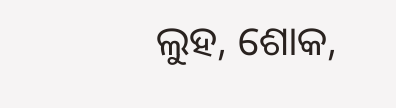ଲୁହ, ଶୋକ,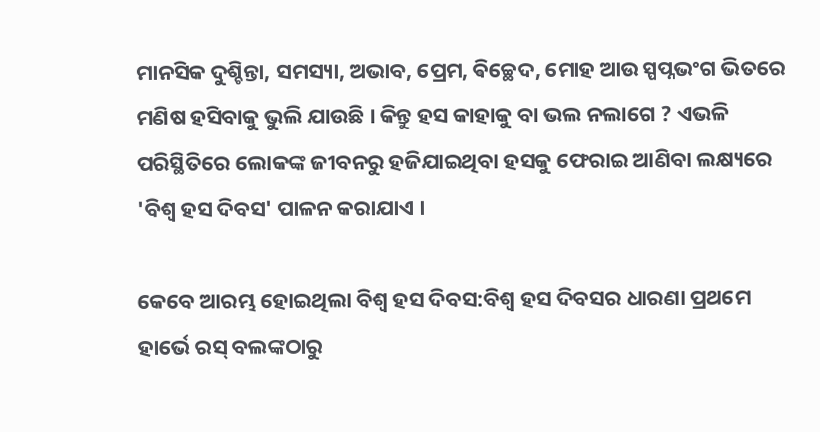ମାନସିକ ଦୁଶ୍ଚିନ୍ତା, ସମସ୍ୟା, ଅଭାବ, ପ୍ରେମ, ଵିଚ୍ଛେଦ, ମୋହ ଆଉ ସ୍ପପ୍ନଭଂଗ ଭିତରେ ମଣିଷ ହସିବାକୁ ଭୁଲି ଯାଉଛି । କିନ୍ତୁ ହସ କାହାକୁ ବା ଭଲ ନଲାଗେ ? ଏଭଳି ପରିସ୍ଥିତିରେ ଲୋକଙ୍କ ଜୀବନରୁ ହଜିଯାଇଥିବା ହସକୁ ଫେରାଇ ଆଣିବା ଲକ୍ଷ୍ୟରେ 'ବିଶ୍ୱ ହସ ଦିବସ' ପାଳନ କରାଯାଏ ।

କେବେ ଆରମ୍ଭ ହୋଇଥିଲା ବିଶ୍ବ ହସ ଦିବସ:ବିଶ୍ବ ହସ ଦିବସର ଧାରଣା ପ୍ରଥମେ ହାର୍ଭେ ରସ୍ ବଲଙ୍କଠାରୁ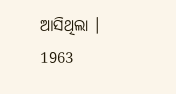ଆସିଥିଲା । 1963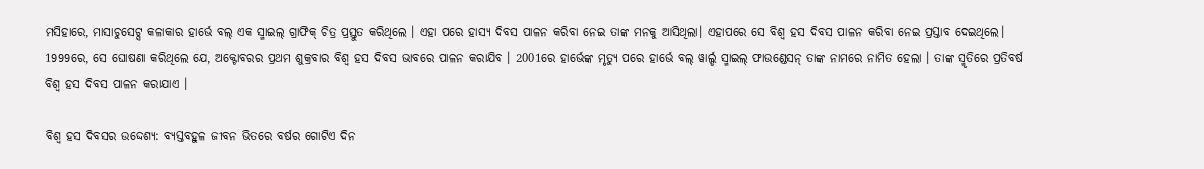ମସିହାରେ, ମାସାଚୁସେଟ୍ସ କଳାକାର ହାର୍ଭେ ବଲ୍ ଏକ ସ୍ମାଇଲ୍ ଗ୍ରାଫିକ୍ ଚିତ୍ର ପ୍ରସ୍ତୁତ କରିଥିଲେ । ଏହା ପରେ ହାସ୍ୟ ଦିବସ ପାଳନ କରିବା ନେଇ ତାଙ୍କ ମନକୁ ଆସିଥିଲା। ଏହାପରେ ସେ ବିଶ୍ବ ହସ ଦିବସ ପାଳନ କରିବା ନେଇ ପ୍ରସ୍ତାବ ଦେଇଥିଲେ। 1999ରେ, ସେ ଘୋଷଣା କରିଥିଲେ ଯେ, ଅକ୍ଟୋବରର ପ୍ରଥମ ଶୁକ୍ରବାର ବିଶ୍ୱ ହସ ଦିବସ ଭାବରେ ପାଳନ କରାଯିବ । 2001ରେ ହାର୍ଭେଙ୍କ ମୃତ୍ୟୁ ପରେ ହାର୍ଭେ ବଲ୍ ୱାର୍ଲ୍ଡ ସ୍ମାଇଲ୍ ଫାଉଣ୍ଡେସନ୍ ତାଙ୍କ ନାମରେ ନାମିତ ହେଲା । ତାଙ୍କ ସ୍ମୃତିରେ ପ୍ରତିବର୍ଷ ବିଶ୍ୱ ହସ ଦିବସ ପାଳନ କରାଯାଏ ।

ବିଶ୍ବ ହସ ଦିବସର ଉଦ୍ଦେଶ୍ୟ: ବ୍ୟସ୍ତବହୁଳ ଜୀବନ ଭିତରେ ବର୍ଷର ଗୋଟିଏ ଦିନ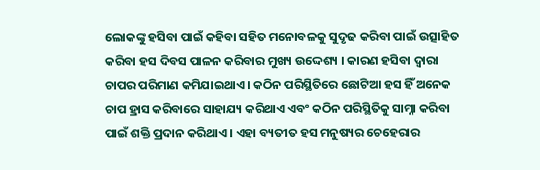ଲୋକଙ୍କୁ ହସିବା ପାଇଁ କହିବା ସହିତ ମନୋବଳକୁ ସୁଦୃଢ କରିବା ପାଇଁ ଉତ୍ସାହିତ କରିବା ହସ ଦିବସ ପାଳନ କରିବାର ମୁଖ୍ୟ ଉଦ୍ଦେଶ୍ୟ । କାରଣ ହସିବା ଦ୍ବାରା ଚାପର ପରିମାଣ କମିଯାଇଥାଏ । କଠିନ ପରିସ୍ଥିତିରେ ଛୋଟିଆ ହସ ହିଁ ଅନେକ ଚାପ ହ୍ରାସ କରିବାରେ ସାହାଯ୍ୟ କରିଥାଏ ଏବଂ କଠିନ ପରିସ୍ଥିତିକୁ ସାମ୍ନା କରିବା ପାଇଁ ଶକ୍ତି ପ୍ରଦାନ କରିଥାଏ । ଏହା ବ୍ୟତୀତ ହସ ମନୁଷ୍ୟର ଚେହେରାର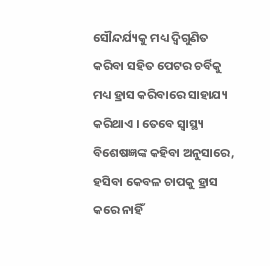ସୌନ୍ଦର୍ଯ୍ୟକୁ ମଧ୍ୟ ଦ୍ବିଗୁଣିତ କରିବା ସହିତ ପେଟର ଚର୍ବିକୁ ମଧ୍ୟ ହ୍ରାସ କରିବାରେ ସାହାଯ୍ୟ କରିଥାଏ । ତେବେ ସ୍ବାସ୍ଥ୍ୟ ବିଶେଷଜ୍ଞଙ୍କ କହିବା ଅନୁସାରେ, ହସିବା କେବଳ ଚାପକୁ ହ୍ରାସ କରେ ନାହିଁ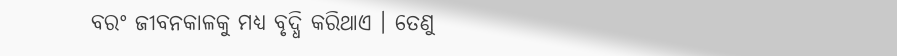ବରଂ ଜୀବନକାଳକୁ ମଧ୍ୟ ବୃଦ୍ଧି କରିଥାଏ । ତେଣୁ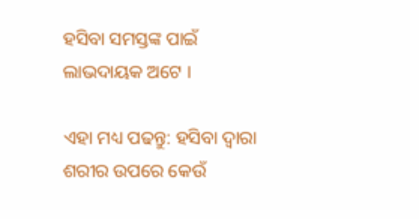ହସିବା ସମସ୍ତଙ୍କ ପାଇଁ ଲାଭଦାୟକ ଅଟେ ।

ଏହା ମଧ୍ୟ ପଢନ୍ତୁ: ହସିବା ଦ୍ବାରା ଶରୀର ଉପରେ କେଉଁ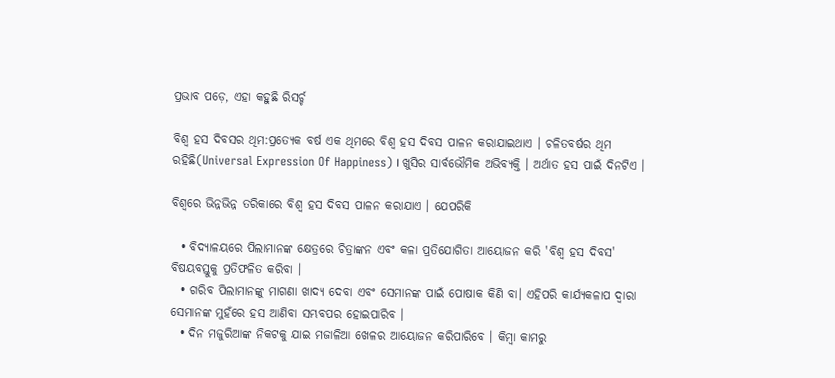ପ୍ରଭାବ ପଡ଼େ, ଏହା କହୁଛି ରିସର୍ଚ୍ଚ

ବିଶ୍ବ ହସ ଦିବସର ଥିମ:ପ୍ରତ୍ୟେକ ବର୍ଷ ଏକ ଥିମରେ ବିଶ୍ବ ହସ ଦିବସ ପାଳନ କରାଯାଇଥାଏ । ଚଳିତବର୍ଷର ଥିମ ରହିଛି(Universal Expression Of Happiness) । ଖୁସିର ସାର୍ବଭୌମିକ ଅଭିବ୍ୟକ୍ତି । ଅର୍ଥାତ ହସ ପାଇଁ ଦିନଟିଏ ।

ବିଶ୍ବରେ ଭିନ୍ନଭିନ୍ନ ତରିକାରେ ବିଶ୍ବ ହସ ଦିବସ ପାଳନ କରାଯାଏ । ଯେପରିକି

  • ବିଦ୍ୟାଳୟରେ ପିଲାମାନଙ୍କ କ୍ଷେତ୍ରରେ ଚିତ୍ରାଙ୍କନ ଏବଂ କଳା ପ୍ରତିଯୋଗିତା ଆୟୋଜନ କରି 'ବିଶ୍ୱ ହସ ଦିବସ' ବିଷୟବସ୍ତୁକୁ ପ୍ରତିଫଳିତ କରିବା ।
  • ଗରିବ ପିଲାମାନଙ୍କୁ ମାଗଣା ଖାଦ୍ୟ ଦେବା ଏବଂ ସେମାନଙ୍କ ପାଇଁ ପୋଷାକ କିଣି ବା। ଏହିପରି କାର୍ଯ୍ୟକଳାପ ଦ୍ବାରା ସେମାନଙ୍କ ମୁହଁରେ ହସ ଆଣିବା ସମ୍ଭବପର ହୋଇପାରିବ ।
  • ଦିନ ମଜୁରିଆଙ୍କ ନିକଟକୁ ଯାଇ ମଜାଳିଆ ଖେଳର ଆୟୋଜନ କରିପାରିବେ । କିମ୍ବା କାମରୁ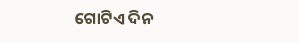ଗୋଟିଏ ଦିନ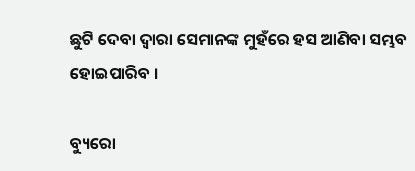ଛୁଟି ଦେବା ଦ୍ବାରା ସେମାନଙ୍କ ମୁହଁରେ ହସ ଆଣିବା ସମ୍ଭବ ହୋଇପାରିବ ।

ବ୍ୟୁରୋ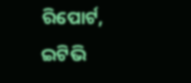ରିପୋର୍ଟ, ଇଟିଭି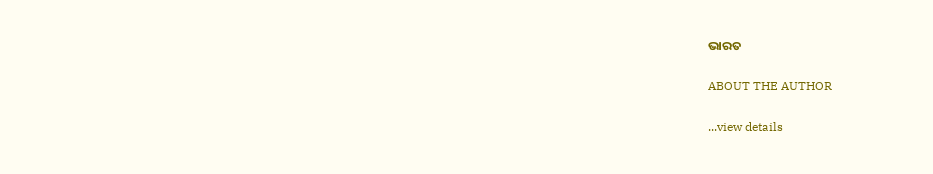ଭାରତ

ABOUT THE AUTHOR

...view details